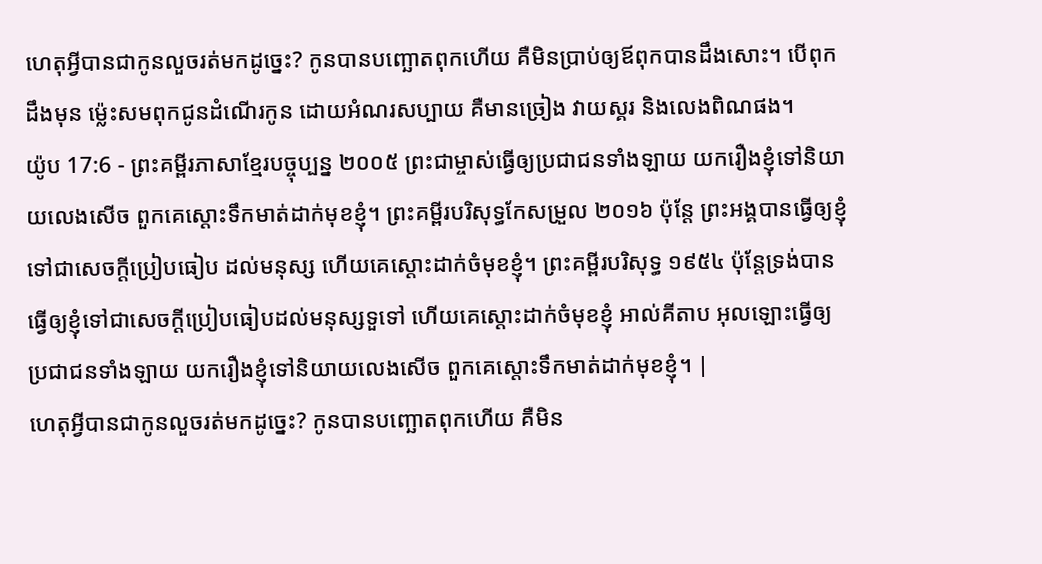ហេតុអ្វីបានជាកូនលួចរត់មកដូច្នេះ? កូនបានបញ្ឆោតពុកហើយ គឺមិនប្រាប់ឲ្យឪពុកបានដឹងសោះ។ បើពុកដឹងមុន ម៉្លេះសមពុកជូនដំណើរកូន ដោយអំណរសប្បាយ គឺមានច្រៀង វាយស្គរ និងលេងពិណផង។
យ៉ូប 17:6 - ព្រះគម្ពីរភាសាខ្មែរបច្ចុប្បន្ន ២០០៥ ព្រះជាម្ចាស់ធ្វើឲ្យប្រជាជនទាំងឡាយ យករឿងខ្ញុំទៅនិយាយលេងសើច ពួកគេស្ដោះទឹកមាត់ដាក់មុខខ្ញុំ។ ព្រះគម្ពីរបរិសុទ្ធកែសម្រួល ២០១៦ ប៉ុន្តែ ព្រះអង្គបានធ្វើឲ្យខ្ញុំទៅជាសេចក្ដីប្រៀបធៀប ដល់មនុស្ស ហើយគេស្តោះដាក់ចំមុខខ្ញុំ។ ព្រះគម្ពីរបរិសុទ្ធ ១៩៥៤ ប៉ុន្តែទ្រង់បានធ្វើឲ្យខ្ញុំទៅជាសេចក្ដីប្រៀបធៀបដល់មនុស្សទួទៅ ហើយគេស្តោះដាក់ចំមុខខ្ញុំ អាល់គីតាប អុលឡោះធ្វើឲ្យប្រជាជនទាំងឡាយ យករឿងខ្ញុំទៅនិយាយលេងសើច ពួកគេស្តោះទឹកមាត់ដាក់មុខខ្ញុំ។ |
ហេតុអ្វីបានជាកូនលួចរត់មកដូច្នេះ? កូនបានបញ្ឆោតពុកហើយ គឺមិន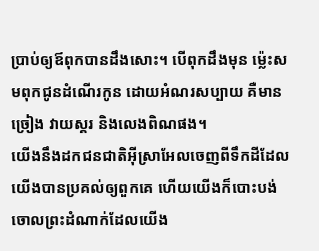ប្រាប់ឲ្យឪពុកបានដឹងសោះ។ បើពុកដឹងមុន ម៉្លេះសមពុកជូនដំណើរកូន ដោយអំណរសប្បាយ គឺមានច្រៀង វាយស្គរ និងលេងពិណផង។
យើងនឹងដកជនជាតិអ៊ីស្រាអែលចេញពីទឹកដីដែលយើងបានប្រគល់ឲ្យពួកគេ ហើយយើងក៏បោះបង់ចោលព្រះដំណាក់ដែលយើង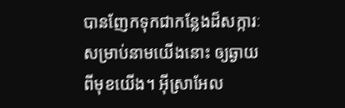បានញែកទុកជាកន្លែងដ៏សក្ការៈ សម្រាប់នាមយើងនោះ ឲ្យឆ្ងាយពីមុខយើង។ អ៊ីស្រាអែល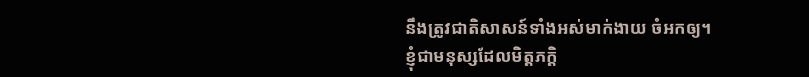នឹងត្រូវជាតិសាសន៍ទាំងអស់មាក់ងាយ ចំអកឲ្យ។
ខ្ញុំជាមនុស្សដែលមិត្តភក្ដិ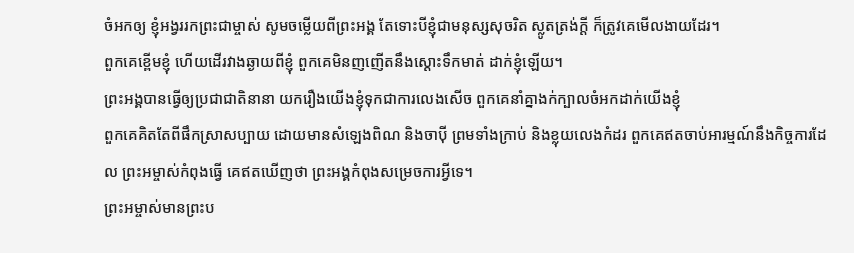ចំអកឲ្យ ខ្ញុំអង្វររកព្រះជាម្ចាស់ សូមចម្លើយពីព្រះអង្គ តែទោះបីខ្ញុំជាមនុស្សសុចរិត ស្លូតត្រង់ក្ដី ក៏ត្រូវគេមើលងាយដែរ។
ពួកគេខ្ពើមខ្ញុំ ហើយដើរវាងឆ្ងាយពីខ្ញុំ ពួកគេមិនញញើតនឹងស្ដោះទឹកមាត់ ដាក់ខ្ញុំឡើយ។
ព្រះអង្គបានធ្វើឲ្យប្រជាជាតិនានា យករឿងយើងខ្ញុំទុកជាការលេងសើច ពួកគេនាំគ្នាងក់ក្បាលចំអកដាក់យើងខ្ញុំ
ពួកគេគិតតែពីផឹកស្រាសប្បាយ ដោយមានសំឡេងពិណ និងចាប៉ី ព្រមទាំងក្រាប់ និងខ្លុយលេងកំដរ ពួកគេឥតចាប់អារម្មណ៍នឹងកិច្ចការដែល ព្រះអម្ចាស់កំពុងធ្វើ គេឥតឃើញថា ព្រះអង្គកំពុងសម្រេចការអ្វីទេ។
ព្រះអម្ចាស់មានព្រះប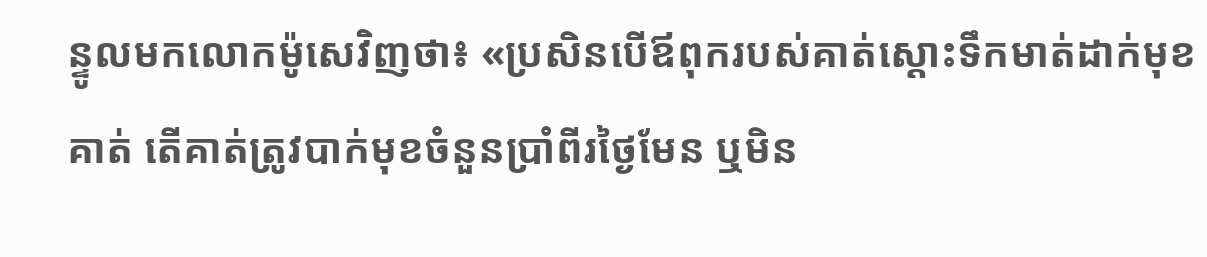ន្ទូលមកលោកម៉ូសេវិញថា៖ «ប្រសិនបើឪពុករបស់គាត់ស្ដោះទឹកមាត់ដាក់មុខគាត់ តើគាត់ត្រូវបាក់មុខចំនួនប្រាំពីរថ្ងៃមែន ឬមិន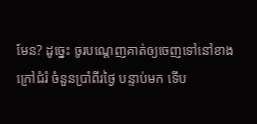មែន? ដូច្នេះ ចូរបណ្ដេញគាត់ឲ្យចេញទៅនៅខាងក្រៅជំរំ ចំនួនប្រាំពីរថ្ងៃ បន្ទាប់មក ទើប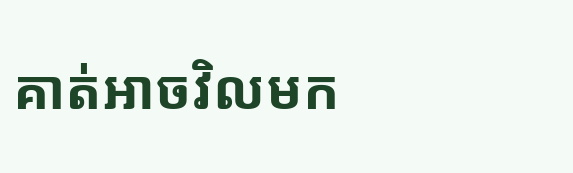គាត់អាចវិលមក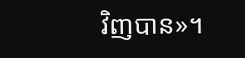វិញបាន»។